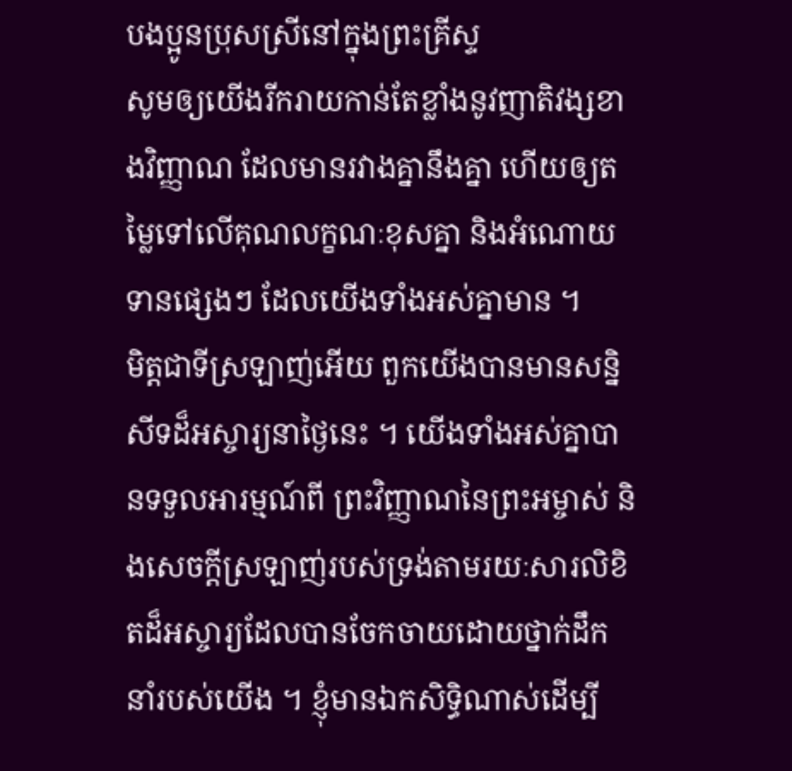បងប្អូនប្រុសស្រីនៅក្នុងព្រះគ្រីស្ទ
សូមឲ្យយើងរីករាយកាន់តែខ្លាំងនូវញាតិវង្សខាងវិញ្ញាណ ដែលមានរវាងគ្នានឹងគ្នា ហើយឲ្យតម្លៃទៅលើគុណលក្ខណៈខុសគ្នា និងអំណោយទានផ្សេងៗ ដែលយើងទាំងអស់គ្នាមាន ។
មិត្តជាទីស្រឡាញ់អើយ ពួកយើងបានមានសន្និសីទដ៏អស្ចារ្យនាថ្ងៃនេះ ។ យើងទាំងអស់គ្នាបានទទួលអារម្មណ៍ពី ព្រះវិញ្ញាណនៃព្រះអម្ចាស់ និងសេចក្ដីស្រឡាញ់របស់ទ្រង់តាមរយៈសារលិខិតដ៏អស្ចារ្យដែលបានចែកចាយដោយថ្នាក់ដឹកនាំរបស់យើង ។ ខ្ញុំមានឯកសិទ្ធិណាស់ដើម្បី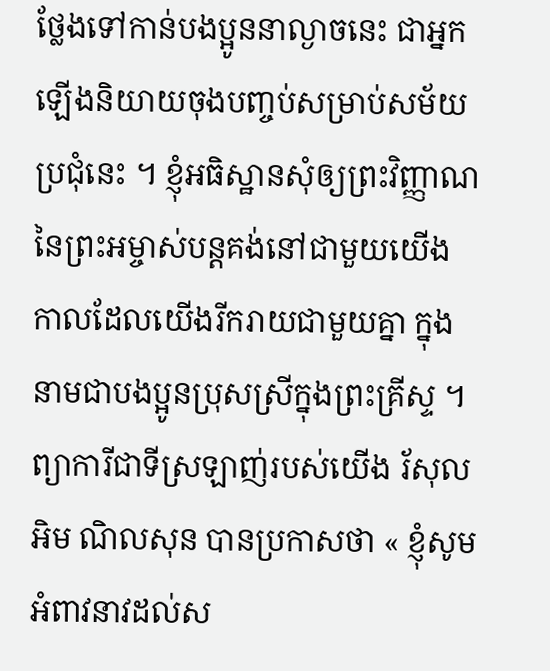ថ្លែងទៅកាន់បងប្អូននាល្ងាចនេះ ជាអ្នកឡើងនិយាយចុងបញ្ចប់សម្រាប់សម័យប្រជុំនេះ ។ ខ្ញុំអធិស្ឋានសុំឲ្យព្រះវិញ្ញាណនៃព្រះអម្ចាស់បន្ដគង់នៅជាមួយយើង កាលដែលយើងរីករាយជាមួយគ្នា ក្នុងនាមជាបងប្អូនប្រុសស្រីក្នុងព្រះគ្រីស្ទ ។
ព្យាការីជាទីស្រឡាញ់របស់យើង រ័សុល អិម ណិលសុន បានប្រកាសថា « ខ្ញុំសូមអំពាវនាវដល់ស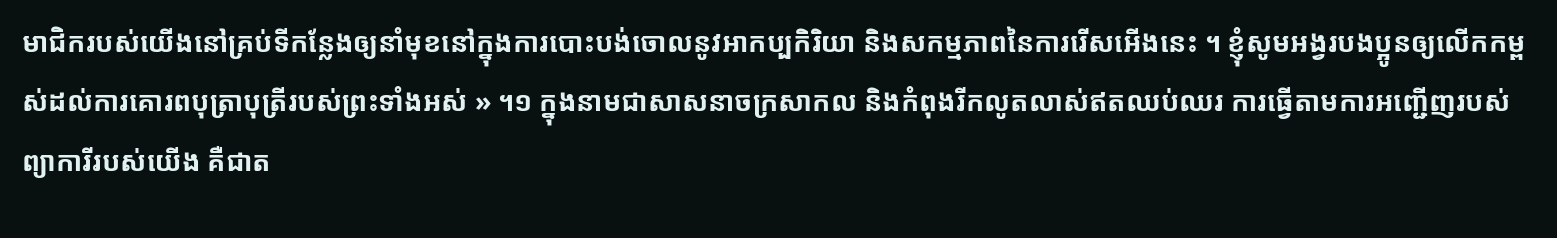មាជិករបស់យើងនៅគ្រប់ទីកន្លែងឲ្យនាំមុខនៅក្នុងការបោះបង់ចោលនូវអាកប្បកិរិយា និងសកម្មភាពនៃការរើសអើងនេះ ។ ខ្ញុំសូមអង្វរបងប្អូនឲ្យលើកកម្ពស់ដល់ការគោរពបុត្រាបុត្រីរបស់ព្រះទាំងអស់ » ។១ ក្នុងនាមជាសាសនាចក្រសាកល និងកំពុងរីកលូតលាស់ឥតឈប់ឈរ ការធ្វើតាមការអញ្ជើញរបស់ព្យាការីរបស់យើង គឺជាត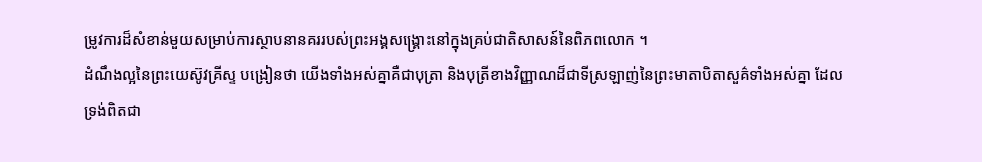ម្រូវការដ៏សំខាន់មួយសម្រាប់ការស្ថាបនានគររបស់ព្រះអង្គសង្គ្រោះនៅក្នុងគ្រប់ជាតិសាសន៍នៃពិភពលោក ។
ដំណឹងល្អនៃព្រះយេស៊ូវគ្រីស្ទ បង្រៀនថា យើងទាំងអស់គ្នាគឺជាបុត្រា និងបុត្រីខាងវិញ្ញាណដ៏ជាទីស្រឡាញ់នៃព្រះមាតាបិតាសួគ៌ទាំងអស់គ្នា ដែលទ្រង់ពិតជា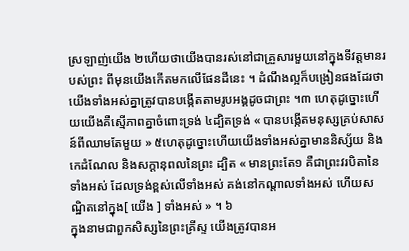ស្រឡាញ់យើង ២ហើយថាយើងបានរស់នៅជាគ្រួសារមួយនៅក្នុងទីវត្តមានរបស់ព្រះ ពីមុនយើងកើតមកលើផែនដីនេះ ។ ដំណឹងល្អក៏បង្រៀនផងដែរថា យើងទាំងអស់គ្នាត្រូវបានបង្កើតតាមរូបអង្គដូចជាព្រះ ។៣ ហេតុដូច្នោះហើយយើងគឺស្មើភាពគ្នាចំពោះទ្រង់ ៤ដ្បិតទ្រង់ « បានបង្កើតមនុស្សគ្រប់សាសន៍ពីឈាមតែមួយ » ៥ហេតុដូច្នោះហើយយើងទាំងអស់គ្នាមាននិស្ស័យ និងកេដំណែល និងសក្ដានុពលនៃព្រះ ដ្បិត « មានព្រះតែ១ គឺជាព្រះវរបិតានៃទាំងអស់ ដែលទ្រង់ខ្ពស់លើទាំងអស់ គង់នៅកណ្តាលទាំងអស់ ហើយសណ្ឋិតនៅក្នុង[ យើង ] ទាំងអស់ » ។ ៦
ក្នុងនាមជាពួកសិស្សនៃព្រះគ្រីស្ទ យើងត្រូវបានអ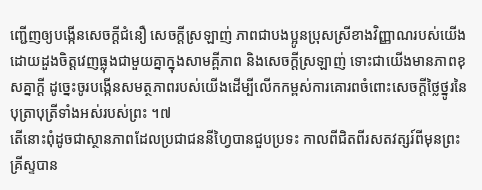ញ្ជើញឲ្យបង្កើនសេចក្ដីជំនឿ សេចក្ដីស្រឡាញ់ ភាពជាបងប្អូនប្រុសស្រីខាងវិញ្ញាណរបស់យើងដោយដួងចិត្តវេញធ្លុងជាមួយគ្នាក្នុងសាមគ្ពីភាព និងសេចក្ដីស្រឡាញ់ ទោះជាយើងមានភាពខុសគ្នាក្ដី ដូច្នេះចូរបង្កើនសមត្ថភាពរបស់យើងដើម្បីលើកកម្ពស់ការគោរពចំពោះសេចក្ដីថ្លៃថ្នូរនៃបុត្រាបុត្រីទាំងអស់របស់ព្រះ ។៧
តើនោះពុំដូចជាស្ថានភាពដែលប្រជាជននីហ្វៃបានជួបប្រទះ កាលពីជិតពីរសតវត្សរ៍ពីមុនព្រះគ្រីស្ទបាន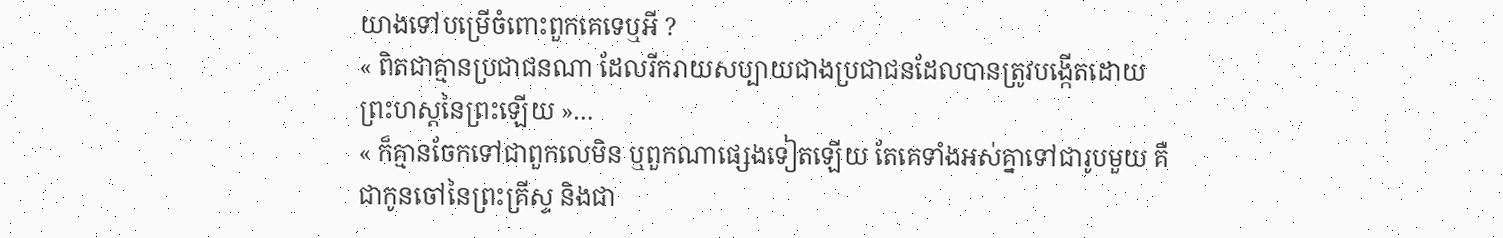យាងទៅបម្រើចំពោះពួកគេទេឬអី ?
« ពិតជាគ្មានប្រជាជនណា ដែលរីករាយសប្បាយជាងប្រជាជនដែលបានត្រូវបង្កើតដោយព្រះហស្តនៃព្រះឡើយ »…
« ក៏គ្មានចែកទៅជាពួកលេមិន ឬពួកណាផ្សេងទៀតឡើយ តែគេទាំងអស់គ្នាទៅជារូបមួយ គឺជាកូនចៅនៃព្រះគ្រីស្ទ និងជា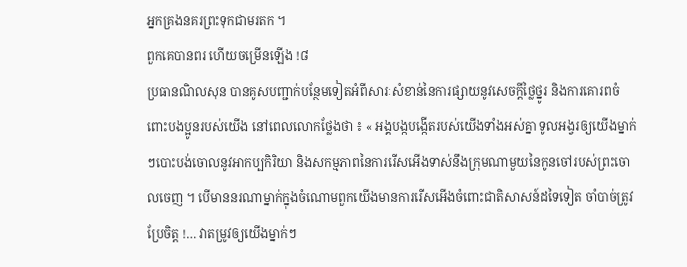អ្នកគ្រងនគរព្រះទុកជាមរតក ។
ពួកគេបានពរ ហើយចម្រើនឡើង !៨
ប្រធានណិលសុន បានគូសបញ្ជាក់បន្ថែមទៀតអំពីសារៈសំខាន់នៃការផ្សាយនូវសេចក្ដីថ្លៃថ្នូរ និងការគោរពចំពោះបងប្អូនរបស់យើង នៅពេលលោកថ្លែងថា ៖ « អង្គបង្កបង្កើតរបស់យើងទាំងអស់គ្នា ទូលអង្វរឲ្យយើងម្នាក់ៗបោះបង់ចោលនូវអាកប្បកិរិយា និងសកម្មភាពនៃការរើសអើងទាស់នឹងក្រុមណាមួយនៃកូនចៅរបស់ព្រះចោលចេញ ។ បើមាននរណាម្នាក់ក្នុងចំណោមពួកយើងមានការរើសអើងចំពោះជាតិសាសន៍ដទៃទៀត ចាំបាច់ត្រូវប្រែចិត្ត !… វាតម្រូវឲ្យយើងម្នាក់ៗ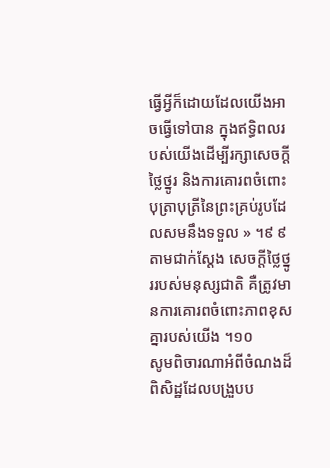ធ្វើអ្វីក៏ដោយដែលយើងអាចធ្វើទៅបាន ក្នុងឥទ្ធិពលរបស់យើងដើម្បីរក្សាសេចក្ដីថ្លៃថ្នូរ និងការគោរពចំពោះបុត្រាបុត្រីនៃព្រះគ្រប់រូបដែលសមនឹងទទួល » ។៩ ៩ តាមជាក់ស្ដែង សេចក្ដីថ្លៃថ្នូររបស់មនុស្សជាតិ គឺត្រូវមានការគោរពចំពោះភាពខុសគ្នារបស់យើង ។១០
សូមពិចារណាអំពីចំណងដ៏ពិសិដ្ឋដែលបង្រួបប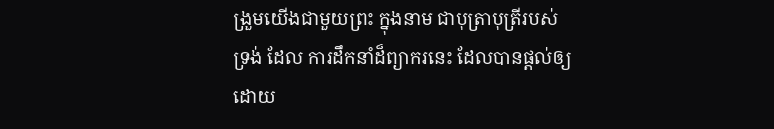ង្រួមយើងជាមួយព្រះ ក្នុងនាម ជាបុត្រាបុត្រីរបស់ទ្រង់ ដែល ការដឹកនាំដ៏ព្យាករនេះ ដែលបានផ្ដល់ឲ្យដោយ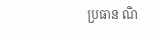ប្រធាន ណិ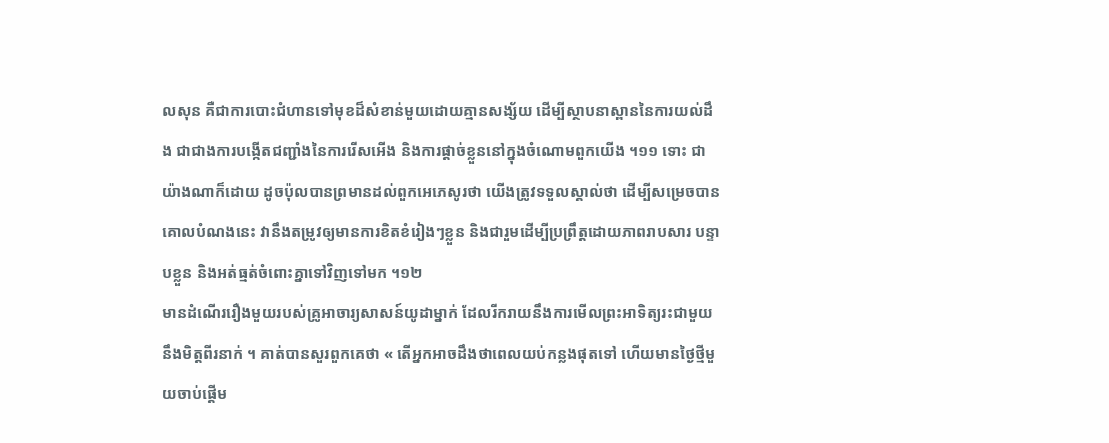លសុន គឺជាការបោះជំហានទៅមុខដ៏សំខាន់មួយដោយគ្មានសង្ស័យ ដើម្បីស្ថាបនាស្ពាននៃការយល់ដឹង ជាជាងការបង្កើតជញ្ជាំងនៃការរើសអើង និងការផ្ដាច់ខ្លួននៅក្នុងចំណោមពួកយើង ។១១ ទោះ ជាយ៉ាងណាក៏ដោយ ដូចប៉ុលបានព្រមានដល់ពួកអេភេសូរថា យើងត្រូវទទួលស្គាល់ថា ដើម្បីសម្រេចបានគោលបំណងនេះ វានឹងតម្រូវឲ្យមានការខិតខំរៀងៗខ្លួន និងជារួមដើម្បីប្រព្រឹត្តដោយភាពរាបសារ បន្ទាបខ្លួន និងអត់ធ្មត់ចំពោះគ្នាទៅវិញទៅមក ។១២
មានដំណើររឿងមួយរបស់គ្រូអាចារ្យសាសន៍យូដាម្នាក់ ដែលរីករាយនឹងការមើលព្រះអាទិត្យរះជាមួយនឹងមិត្តពីរនាក់ ។ គាត់បានសួរពួកគេថា « តើអ្នកអាចដឹងថាពេលយប់កន្លងផុតទៅ ហើយមានថ្ងៃថ្មីមួយចាប់ផ្ដើម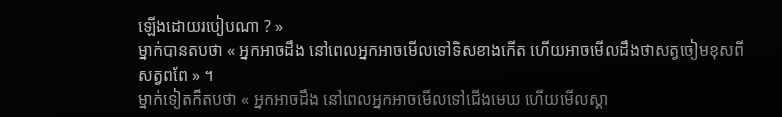ឡើងដោយរបៀបណា ? »
ម្នាក់បានតបថា « អ្នកអាចដឹង នៅពេលអ្នកអាចមើលទៅទិសខាងកើត ហើយអាចមើលដឹងថាសត្វចៀមខុសពីសត្វពពែ » ។
ម្នាក់ទៀតក៏តបថា « អ្នកអាចដឹង នៅពេលអ្នកអាចមើលទៅជើងមេឃ ហើយមើលស្គា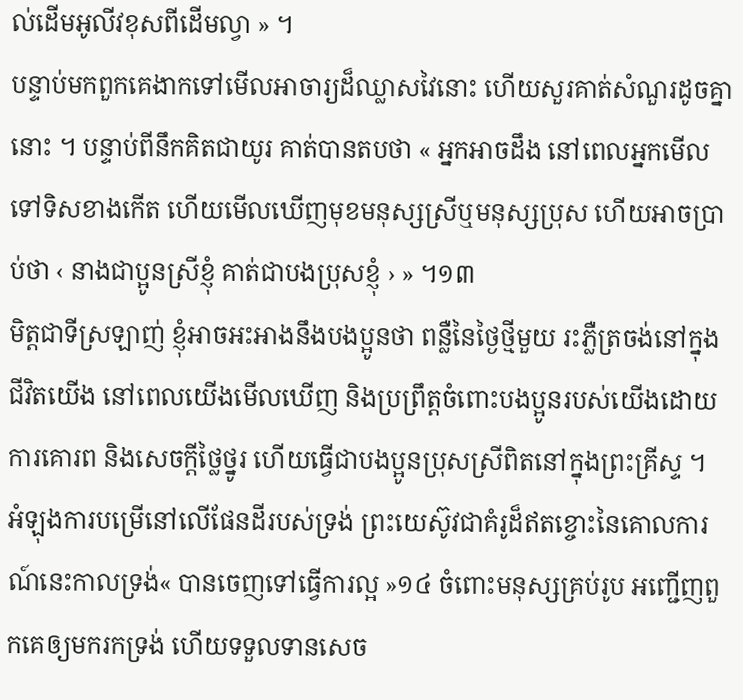ល់ដើមអូលីវខុសពីដើមល្វា » ។
បន្ទាប់មកពួកគេងាកទៅមើលអាចារ្យដ៏ឈ្លាសវៃនោះ ហើយសួរគាត់សំណួរដូចគ្នានោះ ។ បន្ទាប់ពីនឹកគិតជាយូរ គាត់បានតបថា « អ្នកអាចដឹង នៅពេលអ្នកមើលទៅទិសខាងកើត ហើយមើលឃើញមុខមនុស្សស្រីឬមនុស្សប្រុស ហើយអាចប្រាប់ថា ‹ នាងជាប្អូនស្រីខ្ញុំ គាត់ជាបងប្រុសខ្ញុំ › » ។១៣
មិត្តជាទីស្រឡាញ់ ខ្ញុំអាចអះអាងនឹងបងប្អូនថា ពន្លឺនៃថ្ងៃថ្មីមួយ រះភ្លឺត្រចង់នៅក្នុងជីវិតយើង នៅពេលយើងមើលឃើញ និងប្រព្រឹត្តចំពោះបងប្អូនរបស់យើងដោយការគោរព និងសេចក្ដីថ្លៃថ្នូរ ហើយធ្វើជាបងប្អូនប្រុសស្រីពិតនៅក្នុងព្រះគ្រីស្ទ ។
អំឡុងការបម្រើនៅលើផែនដីរបស់ទ្រង់ ព្រះយេស៊ូវជាគំរូដ៏ឥតខ្ចោះនៃគោលការណ៍នេះកាលទ្រង់« បានចេញទៅធ្វើការល្អ »១៤ ចំពោះមនុស្សគ្រប់រូប អញ្ជើញពួកគេឲ្យមករកទ្រង់ ហើយទទួលទានសេច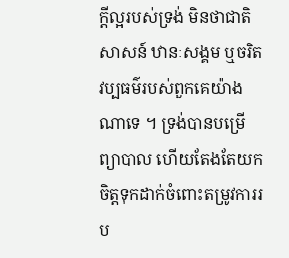ក្ដីល្អរបស់ទ្រង់ មិនថាជាតិសាសន៍ ឋានៈសង្គម ឬចរិតវប្បធម៌របស់ពួកគេយ៉ាងណាទេ ។ ទ្រង់បានបម្រើ ព្យាបាល ហើយតែងតែយកចិត្តទុកដាក់ចំពោះតម្រូវការរប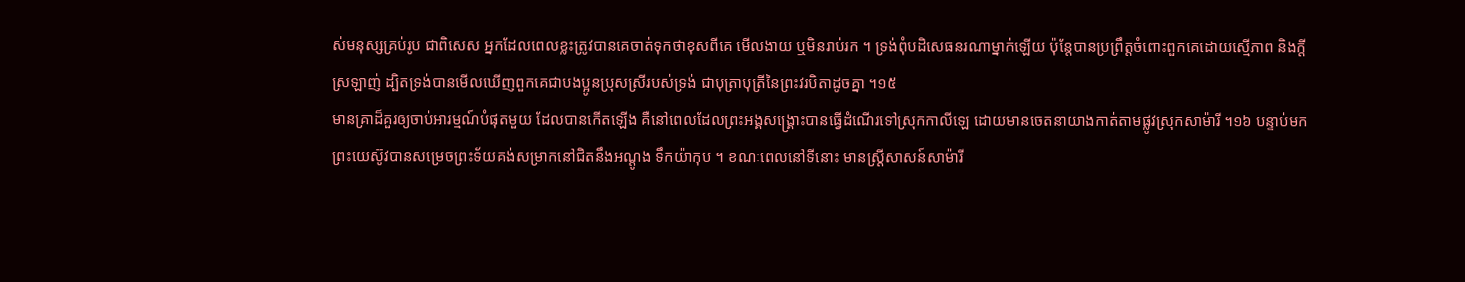ស់មនុស្សគ្រប់រូប ជាពិសេស អ្នកដែលពេលខ្លះត្រូវបានគេចាត់ទុកថាខុសពីគេ មើលងាយ ឬមិនរាប់រក ។ ទ្រង់ពុំបដិសេធនរណាម្នាក់ឡើយ ប៉ុន្តែបានប្រព្រឹត្តចំពោះពួកគេដោយស្មើភាព និងក្ដីស្រឡាញ់ ដ្បិតទ្រង់បានមើលឃើញពួកគេជាបងប្អូនប្រុសស្រីរបស់ទ្រង់ ជាបុត្រាបុត្រីនៃព្រះវរបិតាដូចគ្នា ។១៥
មានគ្រាដ៏គួរឲ្យចាប់អារម្មណ៍បំផុតមួយ ដែលបានកើតឡើង គឺនៅពេលដែលព្រះអង្គសង្គ្រោះបានធ្វើដំណើរទៅស្រុកកាលីឡេ ដោយមានចេតនាយាងកាត់តាមផ្លូវស្រុកសាម៉ារី ។១៦ បន្ទាប់មកព្រះយេស៊ូវបានសម្រេចព្រះទ័យគង់សម្រាកនៅជិតនឹងអណ្ដូង ទឹកយ៉ាកុប ។ ខណៈពេលនៅទីនោះ មានស្រ្តីសាសន៍សាម៉ារី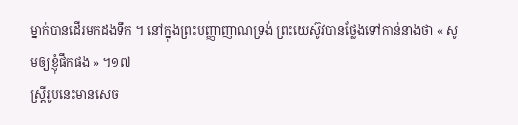ម្នាក់បានដើរមកដងទឹក ។ នៅក្នុងព្រះបញ្ញាញាណទ្រង់ ព្រះយេស៊ូវបានថ្លែងទៅកាន់នាងថា « សូមឲ្យខ្ញុំផឹកផង » ។១៧
ស្ត្រីរូបនេះមានសេច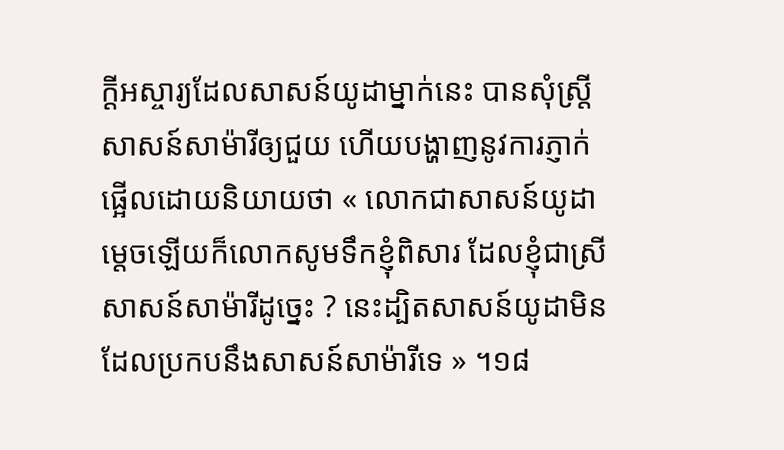ក្ដីអស្ចារ្យដែលសាសន៍យូដាម្នាក់នេះ បានសុំស្ត្រីសាសន៍សាម៉ារីឲ្យជួយ ហើយបង្ហាញនូវការភ្ញាក់ផ្អើលដោយនិយាយថា « លោកជាសាសន៍យូដា ម្តេចឡើយក៏លោកសូមទឹកខ្ញុំពិសារ ដែលខ្ញុំជាស្រីសាសន៍សាម៉ារីដូច្នេះ ? នេះដ្បិតសាសន៍យូដាមិនដែលប្រកបនឹងសាសន៍សាម៉ារីទេ » ។១៨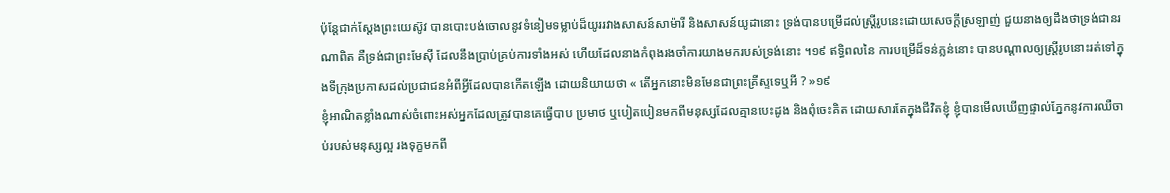ប៉ុន្តែជាក់ស្ដែងព្រះយេស៊ូវ បានបោះបង់ចោលនូវទំនៀមទម្លាប់ដ៏យូររវាងសាសន៍សាម៉ារី និងសាសន៍យូដានោះ ទ្រង់បានបម្រើដល់ស្ត្រីរូបនេះដោយសេចក្ដីស្រឡាញ់ ជួយនាងឲ្យដឹងថាទ្រង់ជានរណាពិត គឺទ្រង់ជាព្រះមែស៊ី ដែលនឹងប្រាប់គ្រប់ការទាំងអស់ ហើយដែលនាងកំពុងរងចាំការយាងមករបស់ទ្រង់នោះ ។១៩ ឥទ្ធិពលនៃ ការបម្រើដ៏ទន់ភ្លន់នោះ បានបណ្ដាលឲ្យស្ត្រីរូបនោះរត់ទៅក្នុងទីក្រុងប្រកាសដល់ប្រជាជនអំពីអ្វីដែលបានកើតឡើង ដោយនិយាយថា « តើអ្នកនោះមិនមែនជាព្រះគ្រីស្ទទេឬអី ? »១៩
ខ្ញុំអាណិតខ្លាំងណាស់ចំពោះអស់អ្នកដែលត្រូវបានគេធ្វើបាប ប្រមាថ ឬបៀតបៀនមកពីមនុស្សដែលគ្មានបេះដូង និងពុំចេះគិត ដោយសារតែក្នុងជីវិតខ្ញុំ ខ្ញុំបានមើលឃើញផ្ទាល់ភ្នែកនូវការឈឺចាប់របស់មនុស្សល្អ រងទុក្ខមកពី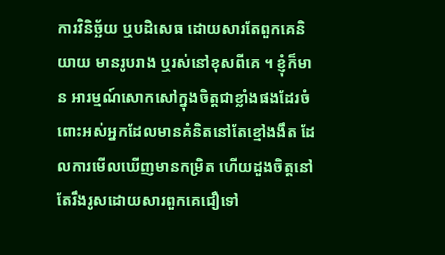ការវិនិច្ឆ័យ ឬបដិសេធ ដោយសារតែពួកគេនិយាយ មានរូបរាង ឬរស់នៅខុសពីគេ ។ ខ្ញុំក៏មាន អារម្មណ៍សោកសៅក្នុងចិត្តជាខ្លាំងផងដែរចំពោះអស់អ្នកដែលមានគំនិតនៅតែខ្មៅងងឹត ដែលការមើលឃើញមានកម្រិត ហើយដួងចិត្តនៅតែរឹងរូសដោយសារពួកគេជឿទៅ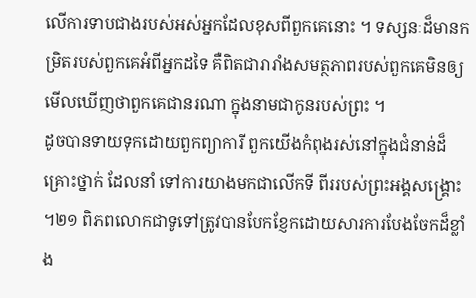លើការទាបជាងរបស់អស់អ្នកដែលខុសពីពួកគេនោះ ។ ទស្សនៈដ៏មានកម្រិតរបស់ពួកគេអំពីអ្នកដទៃ គឺពិតជារារាំងសមត្ថភាពរបស់ពួកគេមិនឲ្យមើលឃើញថាពួកគេជានរណា ក្នុងនាមជាកូនរបស់ព្រះ ។
ដូចបានទាយទុកដោយពួកព្យាការី ពួកយើងកំពុងរស់នៅក្នុងជំនាន់ដ៏គ្រោះថ្នាក់ ដែលនាំ ទៅការយាងមកជាលើកទី ពីររបស់ព្រះអង្គសង្គ្រោះ ។២១ ពិភពលោកជាទូទៅត្រូវបានបែកខ្ញែកដោយសារការបែងចែកដ៏ខ្លាំង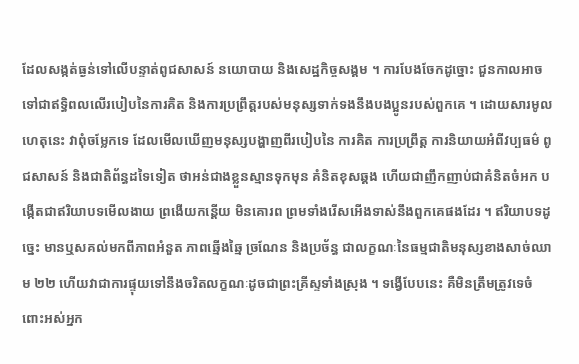ដែលសង្កត់ធ្ងន់ទៅលើបន្ទាត់ពូជសាសន៍ នយោបាយ និងសេដ្ឋកិច្ចសង្គម ។ ការបែងចែកដូច្នោះ ជួនកាលអាចទៅជាឥទ្ធិពលលើរបៀបនៃការគិត និងការប្រព្រឹត្តរបស់មនុស្សទាក់ទងនឹងបងប្អូនរបស់ពួកគេ ។ ដោយសារមូលហេតុនេះ វាពុំចម្លែកទេ ដែលមើលឃើញមនុស្សបង្ហាញពីរបៀបនៃ ការគិត ការប្រព្រឹត្ត ការនិយាយអំពីវប្បធម៌ ពូជសាសន៍ និងជាតិព័ន្ធដទៃទៀត ថាអន់ជាងខ្លួនស្មានទុកមុន គំនិតខុសឆ្គង ហើយជាញឹកញាប់ជាគំនិតចំអក បង្កើតជាឥរិយាបទមើលងាយ ព្រងើយកន្តើយ មិនគោរព ព្រមទាំងរើសអើងទាស់នឹងពួកគេផងដែរ ។ ឥរិយាបទដូច្នេះ មានឬសគល់មកពីភាពអំនួត ភាពឆ្មើងឆ្មៃ ច្រណែន និងប្រច័ន្ធ ជាលក្ខណៈនៃធម្មជាតិមនុស្សខាងសាច់ឈាម ២២ ហើយវាជាការផ្ទុយទៅនឹងចរិតលក្ខណៈដូចជាព្រះគ្រីស្ទទាំងស្រុង ។ ទង្វើបែបនេះ គឺមិនត្រឹមត្រូវទេចំពោះអស់អ្នក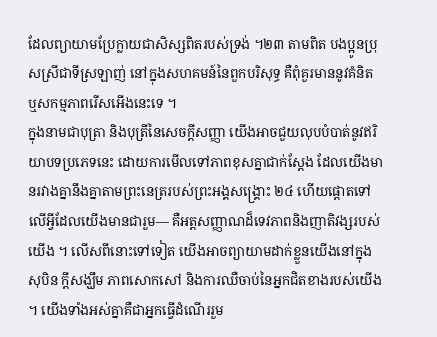ដែលព្យាយាមប្រែក្លាយជាសិស្សពិតរបស់ទ្រង់ ។២៣ តាមពិត បងប្អូនប្រុសស្រីជាទីស្រឡាញ់ នៅក្នុងសហគមន៍នៃពួកបរិសុទ្ធ គឺពុំគួរមាននូវគំនិត ឬសកម្មភាពរើសអើងនេះទេ ។
ក្នុងនាមជាបុត្រា និងបុត្រីនៃសេចក្ដីសញ្ញា យើងអាចជួយលុបបំបាត់នូវឥរិយាបទប្រភេទនេះ ដោយការមើលទៅភាពខុសគ្នាជាក់ស្ដែង ដែលយើងមានរវាងគ្នានឹងគ្នាតាមព្រះនេត្ររបស់ព្រះអង្គសង្គ្រោះ ២៤ ហើយផ្ដោតទៅលើអ្វីដែលយើងមានជារួម— គឺអត្តសញ្ញាណដ៏ទេវភាពនិងញាតិវង្សរបស់យើង ។ លើសពីនោះទៅទៀត យើងអាចព្យាយាមដាក់ខ្លួនយើងនៅក្នុងសុបិន ក្ដីសង្ឃឹម ភាពសោកសៅ និងការឈឺចាប់នៃអ្នកជិតខាងរបស់យើង ។ យើងទាំងអស់គ្នាគឺជាអ្នកធ្វើដំណើររួម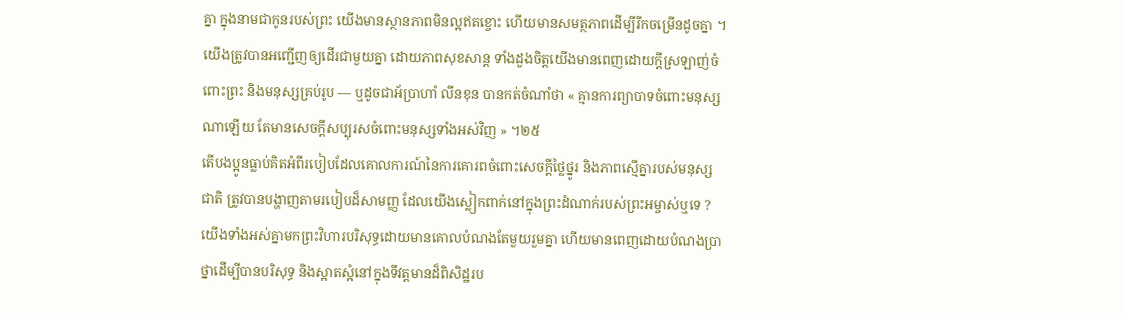គ្នា ក្នុងនាមជាកូនរបស់ព្រះ យើងមានស្ថានភាពមិនល្អឥតខ្ចោះ ហើយមានសមត្ថភាពដើម្បីរីកចម្រើនដូចគ្នា ។ យើងត្រូវបានអញ្ជើញឲ្យដើរជាមួយគ្នា ដោយភាពសុខសាន្ដ ទាំងដួងចិត្តយើងមានពេញដោយក្ដីស្រឡាញ់ចំពោះព្រះ និងមនុស្សគ្រប់រូប — ឬដូចជាអ័ប្រាហាំ លីនខុន បានកត់ចំណាំថា « គ្មានការព្យាបាទចំពោះមនុស្សណាឡើយ តែមានសេចក្ដីសប្បុរសចំពោះមនុស្សទាំងអស់វិញ » ។២៥
តើបងប្អូនធ្លាប់គិតអំពីរបៀបដែលគោលការណ៍នៃការគោរពចំពោះសេចក្ដីថ្លៃថ្នូរ និងភាពស្មើគ្នារបស់មនុស្សជាតិ ត្រូវបានបង្ហាញតាមរបៀបដ៏សាមញ្ញ ដែលយើងស្លៀកពាក់នៅក្នុងព្រះដំណាក់របស់ព្រះអម្ចាស់ឬទេ ? យើងទាំងអស់គ្នាមកព្រះវិហារបរិសុទ្ធដោយមានគោលបំណងតែមួយរួមគ្នា ហើយមានពេញដោយបំណងប្រាថ្នាដើម្បីបានបរិសុទ្ធ និងស្អាតស្អំនៅក្នុងទីវត្តមានដ៏ពិសិដ្ឋរប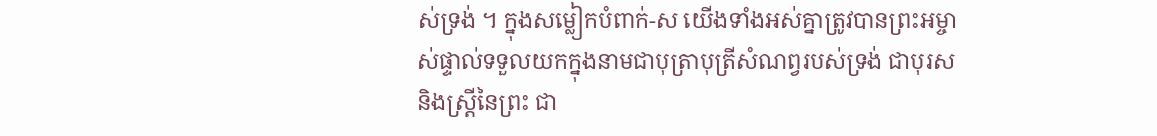ស់ទ្រង់ ។ ក្នុងសម្លៀកបំពាក់-ស យើងទាំងអស់គ្នាត្រូវបានព្រះអម្ចាស់ផ្ទាល់ទទួលយកក្នុងនាមជាបុត្រាបុត្រីសំណព្វរបស់ទ្រង់ ជាបុរស និងស្ត្រីនៃព្រះ ជា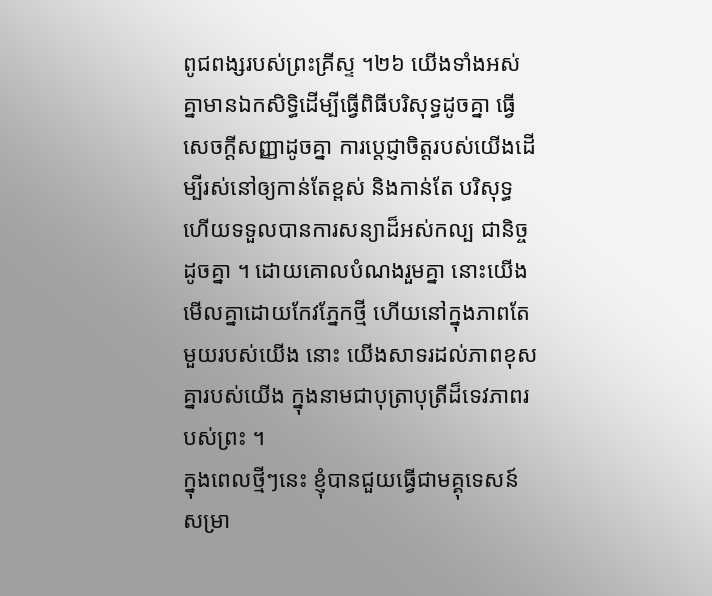ពូជពង្សរបស់ព្រះគ្រីស្ទ ។២៦ យើងទាំងអស់គ្នាមានឯកសិទ្ធិដើម្បីធ្វើពិធីបរិសុទ្ធដូចគ្នា ធ្វើសេចក្ដីសញ្ញាដូចគ្នា ការប្ដេជ្ញាចិត្តរបស់យើងដើម្បីរស់នៅឲ្យកាន់តែខ្ពស់ និងកាន់តែ បរិសុទ្ធ ហើយទទួលបានការសន្យាដ៏អស់កល្ប ជានិច្ចដូចគ្នា ។ ដោយគោលបំណងរួមគ្នា នោះយើងមើលគ្នាដោយកែវភ្នែកថ្មី ហើយនៅក្នុងភាពតែមួយរបស់យើង នោះ យើងសាទរដល់ភាពខុសគ្នារបស់យើង ក្នុងនាមជាបុត្រាបុត្រីដ៏ទេវភាពរបស់ព្រះ ។
ក្នុងពេលថ្មីៗនេះ ខ្ញុំបានជួយធ្វើជាមគ្គុទេសន៍សម្រា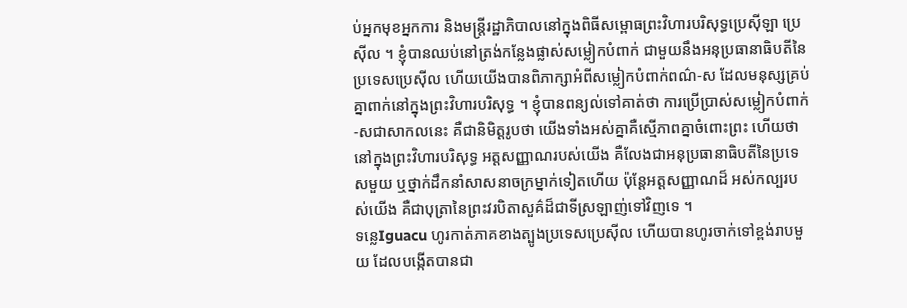ប់អ្នកមុខអ្នកការ និងមន្ត្រីរដ្ឋាភិបាលនៅក្នុងពិធីសម្ពោធព្រះវិហារបរិសុទ្ធប្រេស៊ីឡា ប្រេស៊ីល ។ ខ្ញុំបានឈប់នៅត្រង់កន្លែងផ្លាស់សម្លៀកបំពាក់ ជាមួយនឹងអនុប្រធានាធិបតីនៃប្រទេសប្រេស៊ីល ហើយយើងបានពិភាក្សាអំពីសម្លៀកបំពាក់ពណ៌-ស ដែលមនុស្សគ្រប់គ្នាពាក់នៅក្នុងព្រះវិហារបរិសុទ្ធ ។ ខ្ញុំបានពន្យល់ទៅគាត់ថា ការប្រើប្រាស់សម្លៀកបំពាក់-សជាសាកលនេះ គឺជានិមិត្តរូបថា យើងទាំងអស់គ្នាគឺស្មើភាពគ្នាចំពោះព្រះ ហើយថានៅក្នុងព្រះវិហារបរិសុទ្ធ អត្តសញ្ញាណរបស់យើង គឺលែងជាអនុប្រធានាធិបតីនៃប្រទេសមួយ ឬថ្នាក់ដឹកនាំសាសនាចក្រម្នាក់ទៀតហើយ ប៉ុន្តែអត្តសញ្ញាណដ៏ អស់កល្បរបស់យើង គឺជាបុត្រានៃព្រះវរបិតាសួគ៌ដ៏ជាទីស្រឡាញ់ទៅវិញទេ ។
ទន្លេIguacu ហូរកាត់ភាគខាងត្បូងប្រទេសប្រេស៊ីល ហើយបានហូរចាក់ទៅខ្ពង់រាបមួយ ដែលបង្កើតបានជា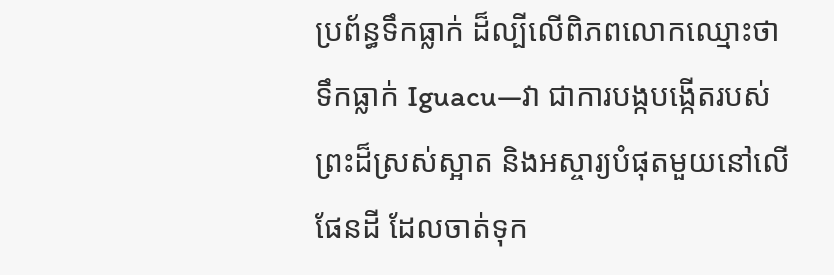ប្រព័ន្ធទឹកធ្លាក់ ដ៏ល្បីលើពិភពលោកឈ្មោះថាទឹកធ្លាក់ Iguacu—វា ជាការបង្កបង្កើតរបស់ព្រះដ៏ស្រស់ស្អាត និងអស្ចារ្យបំផុតមួយនៅលើផែនដី ដែលចាត់ទុក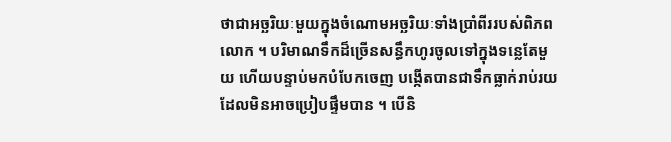ថាជាអច្ឆរិយៈមួយក្នុងចំណោមអច្ឆរិយៈទាំងប្រាំពីររបស់ពិភពលោក ។ បរិមាណទឹកដ៏ច្រើនសន្ធឹកហូរចូលទៅក្នុងទន្លេតែមួយ ហើយបន្ទាប់មកបំបែកចេញ បង្កើតបានជាទឹកធ្លាក់រាប់រយដែលមិនអាចប្រៀបផ្ទឹមបាន ។ បើនិ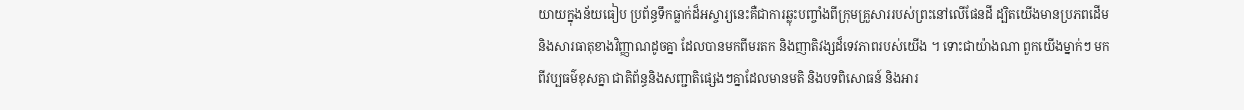យាយក្នុងន័យធៀប ប្រព័ន្ធទឹកធ្លាក់ដ៏អស្ចារ្យនេះគឺជាការឆ្លុះបញ្ចាំងពីក្រុមគ្រួសាររបស់ព្រះនៅលើផែនដី ដ្បិតយើងមានប្រភពដើម និងសារធាតុខាងវិញ្ញាណដូចគ្នា ដែលបានមកពីមរតក និងញាតិវង្សដ៏ទេវភាពរបស់យើង ។ ទោះជាយ៉ាងណា ពួកយើងម្នាក់ៗ មកពីវប្បធម៌ខុសគ្នា ជាតិព័ន្ធនិងសញ្ជាតិផ្សេងៗគ្នាដែលមានមតិ និងបទពិសោធន៍ និងអារ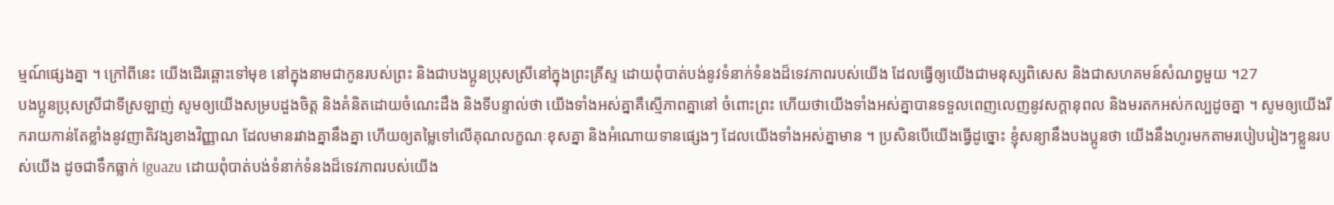ម្មណ៍ផ្សេងគ្នា ។ ក្រៅពីនេះ យើងដើរឆ្ពោះទៅមុខ នៅក្នុងនាមជាកូនរបស់ព្រះ និងជាបងប្អូនប្រុសស្រីនៅក្នុងព្រះគ្រីស្ទ ដោយពុំបាត់បង់នូវទំនាក់ទំនងដ៏ទេវភាពរបស់យើង ដែលធ្វើឲ្យយើងជាមនុស្សពិសេស និងជាសហគមន៍សំណព្វមួយ ។27
បងប្អូនប្រុសស្រីជាទីស្រឡាញ់ សូមឲ្យយើងសម្របដួងចិត្ត និងគំនិតដោយចំណេះដឹង និងទីបន្ទាល់ថា យើងទាំងអស់គ្នាគឺស្មើភាពគ្នានៅ ចំពោះព្រះ ហើយថាយើងទាំងអស់គ្នាបានទទួលពេញលេញនូវសក្ដានុពល និងមរតកអស់កល្បដូចគ្នា ។ សូមឲ្យយើងរីករាយកាន់តែខ្លាំងនូវញាតិវង្សខាងវិញ្ញាណ ដែលមានរវាងគ្នានឹងគ្នា ហើយឲ្យតម្លៃទៅលើគុណលក្ខណៈខុសគ្នា និងអំណោយទានផ្សេងៗ ដែលយើងទាំងអស់គ្នាមាន ។ ប្រសិនបើយើងធ្វើដូច្នោះ ខ្ញុំសន្យានឹងបងប្អូនថា យើងនឹងហូរមកតាមរបៀបរៀងៗខ្លួនរបស់យើង ដូចជាទឹកធ្លាក់ Iguazu ដោយពុំបាត់បង់ទំនាក់ទំនងដ៏ទេវភាពរបស់យើង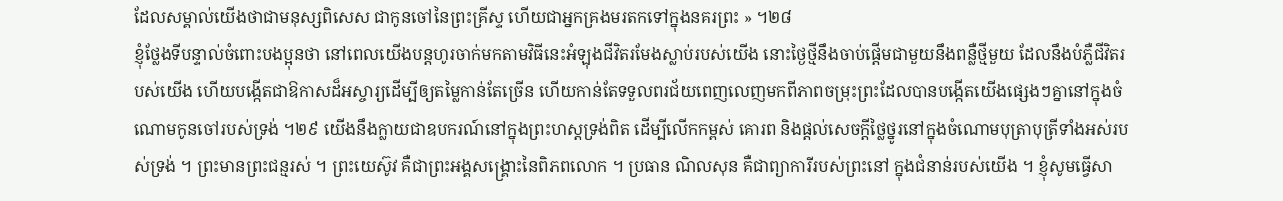ដែលសម្គាល់យើងថាជាមនុស្សពិសេស ជាកូនចៅនៃព្រះគ្រីស្ទ ហើយជាអ្នកគ្រងមរតកទៅក្នុងនគរព្រះ » ។២៨
ខ្ញុំថ្លែងទីបន្ទាល់ចំពោះបងប្អុនថា នៅពេលយើងបន្ដហូរចាក់មកតាមវិធីនេះអំឡុងជីវិតរមែងស្លាប់របស់យើង នោះថ្ងៃថ្មីនឹងចាប់ផ្ដើមជាមួយនឹងពន្លឺថ្មីមួយ ដែលនឹងបំភ្លឺជីវិតរបស់យើង ហើយបង្កើតជាឱកាសដ៏អស្ចារ្យដើម្បីឲ្យតម្លៃកាន់តែច្រើន ហើយកាន់តែទទួលពរជ័យពេញលេញមកពីភាពចម្រុះព្រះដែលបានបង្កើតយើងផ្សេងៗគ្នានៅក្នុងចំណោមកូនចៅរបស់ទ្រង់ ។២៩ យើងនឹងក្លាយជាឧបករណ៍នៅក្នុងព្រះហស្តទ្រង់ពិត ដើម្បីលើកកម្ពស់ គោរព និងផ្ដល់សេចក្ដីថ្លៃថ្នូរនៅក្នុងចំណោមបុត្រាបុត្រីទាំងអស់របស់ទ្រង់ ។ ព្រះមានព្រះជន្មរស់ ។ ព្រះយេស៊ូវ គឺជាព្រះអង្គសង្គ្រោះនៃពិភពលោក ។ ប្រធាន ណិលសុន គឺជាព្យាការីរបស់ព្រះនៅ ក្នុងជំនាន់របស់យើង ។ ខ្ញុំសូមធ្វើសា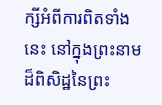ក្សីអំពីការពិតទាំងនេះ នៅក្នុងព្រះនាមដ៏ពិសិដ្ឋនៃព្រះ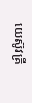យេស៊ូវគ្រី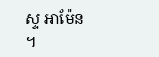ស្ទ អាម៉ែន ។